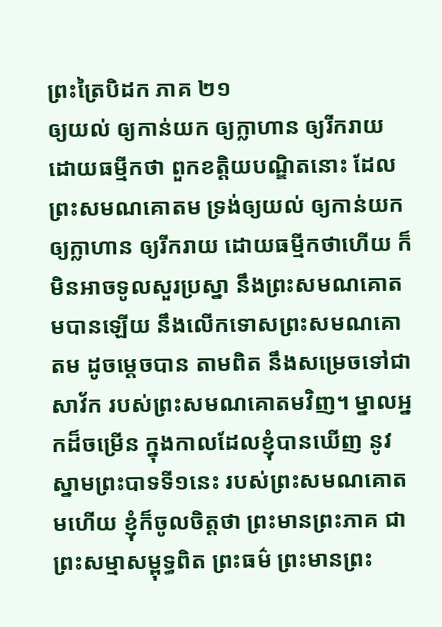ព្រះត្រៃបិដក ភាគ ២១
ឲ្យយល់ ឲ្យកាន់យក ឲ្យក្លាហាន ឲ្យរីករាយ ដោយធម្មីកថា ពួកខត្តិយបណ្ឌិតនោះ ដែលព្រះសមណគោតម ទ្រង់ឲ្យយល់ ឲ្យកាន់យក ឲ្យក្លាហាន ឲ្យរីករាយ ដោយធម្មីកថាហើយ ក៏មិនអាចទូលសួរប្រស្នា នឹងព្រះសមណគោតមបានឡើយ នឹងលើកទោសព្រះសមណគោតម ដូចម្តេចបាន តាមពិត នឹងសម្រេចទៅជាសាវ័ក របស់ព្រះសមណគោតមវិញ។ ម្នាលអ្នកដ៏ចម្រើន ក្នុងកាលដែលខ្ញុំបានឃើញ នូវស្នាមព្រះបាទទី១នេះ របស់ព្រះសមណគោតមហើយ ខ្ញុំក៏ចូលចិត្តថា ព្រះមានព្រះភាគ ជាព្រះសម្មាសម្ពុទ្ធពិត ព្រះធម៌ ព្រះមានព្រះ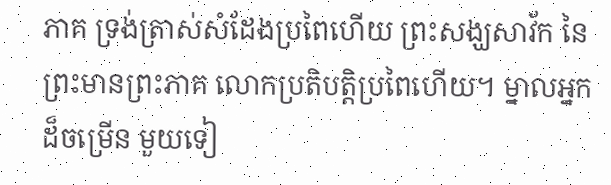ភាគ ទ្រង់ត្រាស់សំដែងប្រពៃហើយ ព្រះសង្ឃសាវ័ក នៃព្រះមានព្រះភាគ លោកប្រតិបត្តិប្រពៃហើយ។ ម្នាលអ្នកដ៏ចម្រើន មួយទៀ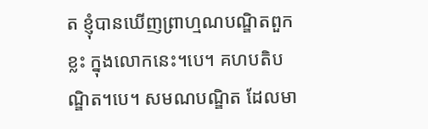ត ខ្ញុំបានឃើញព្រាហ្មណបណ្ឌិតពួកខ្លះ ក្នុងលោកនេះ។បេ។ គហបតិបណ្ឌិត។បេ។ សមណបណ្ឌិត ដែលមា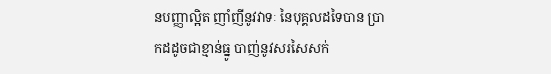នបញ្ញាល្អិត ញាំញីនូវវាទៈ នៃបុគ្គលដទៃបាន ប្រាកដដូចជាខ្មាន់ធ្នូ បាញ់នូវសរសៃសក់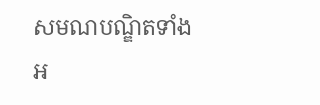សមណបណ្ឌិតទាំងអ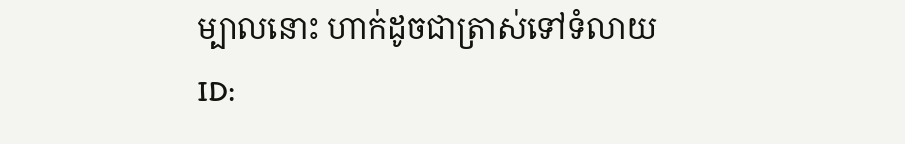ម្បាលនោះ ហាក់ដូចជាត្រាស់ទៅទំលាយ
ID: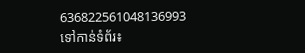636822561048136993
ទៅកាន់ទំព័រ៖